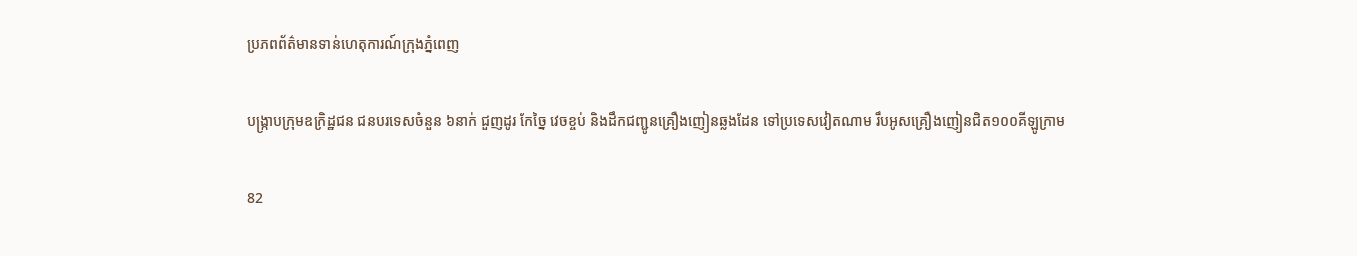ប្រភពព័ត៌មានទាន់ហេតុការណ៍ក្រុងភ្នំពេញ

បង្ក្រាបក្រុមឧក្រិដ្ឋជន ជនបរទេសចំនួន ៦នាក់ ជួញដូរ កែច្នៃ វេចខ្ចប់ និងដឹកជញ្ជូនគ្រឿងញៀនឆ្លងដែន ទៅប្រទេសវៀតណាម រឹបអូសគ្រឿងញៀនជិត១០០គីឡូក្រាម

82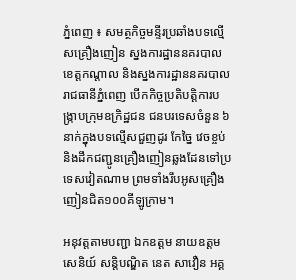ភ្នំពេញ ៖ សមត្ថកិច្ចមន្ទីរប្រឆាំងបទល្មើសគ្រឿងញៀន ស្នងការដ្ឋាននគរបាលខេត្តកណ្តាល និងស្នងការដ្ឋាននគរបាលរាជធានីភ្នំពេញ បើកកិច្ចប្រតិបត្តិការបង្ក្រាបក្រុមឧក្រិដ្ឋជន ជនបរទេសចំនួន ៦នាក់ក្នុងបទល្មើសជួញដូរ កែច្នៃ វេចខ្ចប់ និងដឹកជញ្ជូនគ្រឿងញៀនឆ្លងដែនទៅប្រទេសវៀតណាម ព្រមទាំងរឹបអូសគ្រឿងញៀនជិត១០០គីឡូក្រាម។

អនុវត្តតាមបញ្ជា ឯកឧត្តម នាយឧត្ដមសេនិយ៍ សន្តិបណ្ឌិត នេត សាវឿន អគ្គ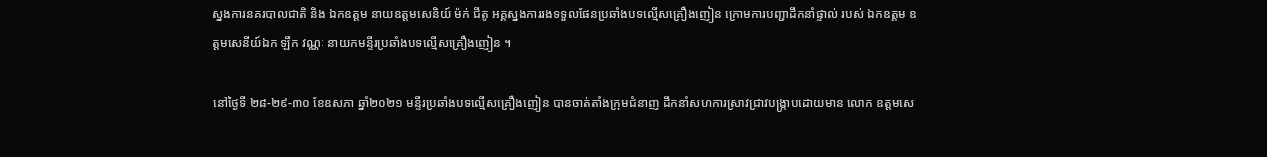ស្នងការនគរបាលជាតិ និង ឯកឧត្តម នាយឧត្ដមសេនិយ៍ ម៉ក់ ជីតូ អគ្គស្នងការរងទទួលផែនប្រឆាំងបទល្មើសគ្រឿងញៀន ក្រោមការបញ្ជាដឹកនាំផ្ទាល់ របស់ ឯកឧត្តម ឧត្ដមសេនីយ៍ឯក ឡឹក វណ្ណៈ នាយកមន្ទីរប្រឆាំងបទល្មើសគ្រឿងញៀន ។

នៅថ្ងៃទី ២៨-២៩-៣០ ខែឧសភា ឆ្នាំ២០២១ មន្ទីរប្រឆាំងបទល្មើសគ្រឿងញៀន បានចាត់តាំងក្រុមជំនាញ ដឹកនាំសហការស្រាវជ្រាវបង្ក្រាបដោយមាន លោក ឧត្តមសេ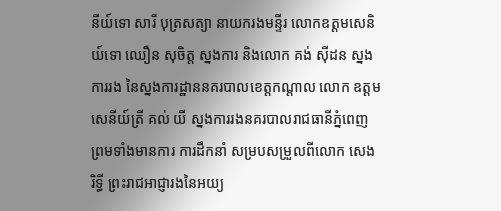នីយ៍ទោ សារី បុត្រសត្យា នាយករងមន្ទីរ លោកឧត្ដមសេនិយ៍ទោ ឈឿន សុចិត្ត ស្នងការ និងលោក គង់ ស៊ីដន ស្នងការរង នៃស្នងការដ្ឋាននគរបាលខេត្តកណ្តាល លោក ឧត្តមសេនីយ៍ត្រី គល់ យី ស្នងការរងនគរបាលរាជធានីភ្នំពេញ ព្រមទាំងមានការ ការដឹកនាំ សម្របសម្រួលពីលោក សេង រិទ្ធី ព្រះរាជអាជ្ញារងនៃអយ្យ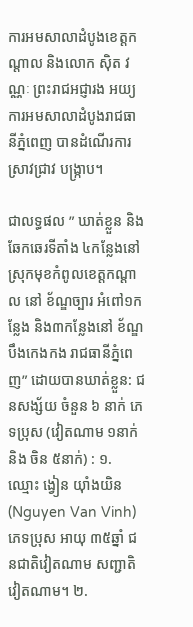ការអមសាលាដំបូងខេត្តកណ្តាល និងលោក ស៊ិត វណ្ណៈ ព្រះរាជអជ្ញារង អយ្យការអមសាលាដំបូងរាជធានីភ្នំពេញ បានដំណើរការ ស្រាវជ្រាវ បង្ក្រាប។

ជាលទ្ធផល ” ឃាត់ខ្លួន និងឆែកឆេរទីតាំង ៤កន្លែងនៅ ស្រុកមុខកំពូលខេត្តកណ្ដាល នៅ ខ័ណ្ឌច្បារ អំពៅ១កន្លែង និង៣កន្លែងនៅ ខ័ណ្ឌបឹងកេងកង រាជធានីភ្នំពេញ” ដោយបានឃាត់ខ្លួន: ជនសង្ស័យ ចំនួន ៦ នាក់ ភេទប្រុស (វៀតណាម ១នាក់ និង ចិន ៥នាក់) : ១. ឈ្មោះ ង្វៀន យ៉ាំងយិន(Nguyen Van Vinh) ភេទប្រុស អាយុ ៣៥ឆ្នាំ ជនជាតិវៀតណាម សញ្ជាតិវៀតណាម។ ២.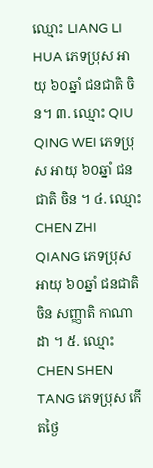ឈ្មោះ LIANG LI HUA ភេទប្រុស អាយុ ៦០ឆ្នាំ ជនជាតិ ចិន។ ៣. ឈ្មោះ QIU QING WEI ភេទប្រុស អាយុ ៦០ឆ្នាំ ជនជាតិ ចិន ។ ៤. ឈ្មោះ CHEN ZHI QIANG ភេទប្រុស អាយុ ៦០ឆ្នាំ ជនជាតិ ចិន សញ្ញាតិ កាណាដា ។ ៥. ឈ្មោះ CHEN SHEN TANG ភេទប្រុស កើតថ្ងៃ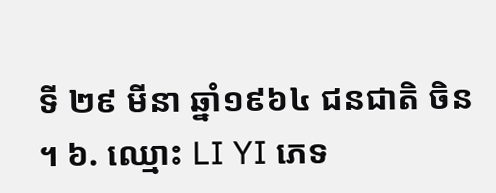ទី ២៩ មីនា ឆ្នាំ១៩៦៤ ជនជាតិ ចិន ។ ៦. ឈ្មោះ LI YI ភេទ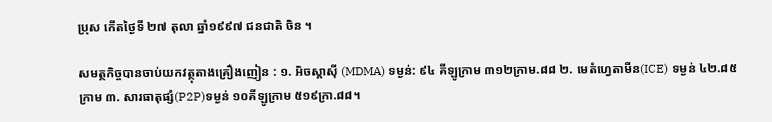ប្រុស កើតថ្ងៃទី ២៧ តុលា ឆ្នាំ១៩៩៧ ជនជាតិ ចិន ។

សមត្ថកិច្ចបានចាប់យកវត្ថុតាងគ្រឿងញៀន : ១. អិចស្តាស៊ី (MDMA) ទម្ងន់: ៩៤ គីឡូក្រាម ៣១២ក្រាម.៨៨ ២. មេតំហ្វេតាមីន(ICE) ទម្ងន់ ៤២.៨៥ ក្រាម ៣. សារធាតុផ្សំ(P2P)ទម្ងន់ ១០គីឡូក្រាម ៥១៩ក្រា.៨៨។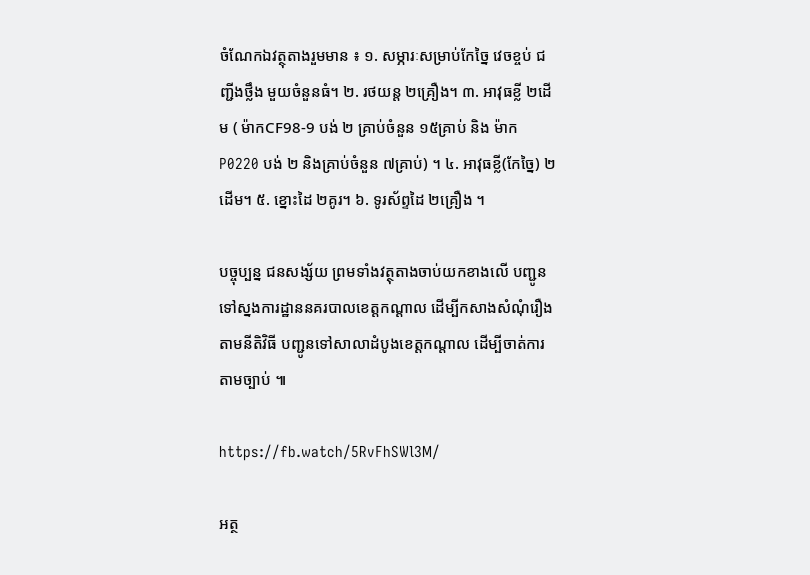ចំណែកឯវត្ថុតាងរួមមាន ៖ ១. សម្ភារៈសម្រាប់កែច្នៃ វេចខ្ចប់ ជញ្ជីងថ្លឹង មួយចំនួនធំ។ ២. រថយន្ត ២គ្រឿង។ ៣. អាវុធខ្លី ២ដើម ( ម៉ាកCF98-9 បង់ ២ គ្រាប់ចំនួន ១៥គ្រាប់ និង ម៉ាក P0220 បង់ ២ និងគ្រាប់ចំនួន ៧គ្រាប់) ។ ៤. អាវុធខ្លី(កែច្នៃ) ២ដើម។ ៥. ខ្នោះដៃ ២គូរ។ ៦. ទូរស័ព្ទដៃ ២គ្រឿង ។

បច្ចុប្បន្ន ជនសង្ស័យ ព្រមទាំងវត្ថុតាងចាប់យកខាងលើ បញ្ជូនទៅស្នងការដ្ឋាននគរបាលខេត្តកណ្តាល ដើម្បីកសាងសំណុំរឿង តាមនីតិវិធី បញ្ជូនទៅសាលាដំបូងខេត្តកណ្តាល ដើម្បីចាត់ការតាមច្បាប់ ៕

https://fb.watch/5RvFhSWl3M/

អត្ថ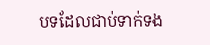បទដែលជាប់ទាក់ទង